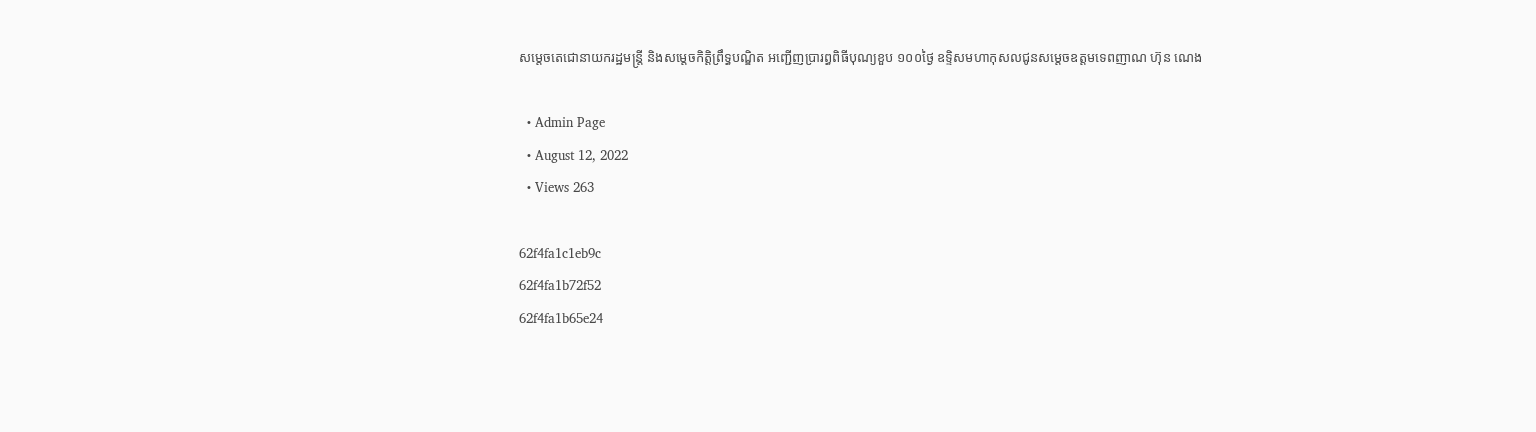សម្តេចតេជោនាយករដ្ឋមន្រ្តី និងសម្តេចកិត្តិព្រឹទ្ធបណ្ឌិត អញ្ជើញប្រារព្ធពិធីបុណ្យខួប ១០០ថ្ងៃ ឧទ្ទិសមហាកុសលជូនសម្តេចឧត្តមទេពញាណ ហ៊ុន ណេង

  • Admin Page
  • August 12, 2022
  • Views 263

62f4fa1c1eb9c
62f4fa1b72f52
62f4fa1b65e24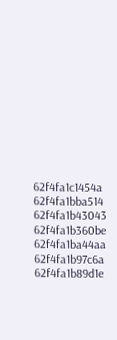62f4fa1c1454a
62f4fa1bba514
62f4fa1b43043
62f4fa1b360be
62f4fa1ba44aa
62f4fa1b97c6a
62f4fa1b89d1e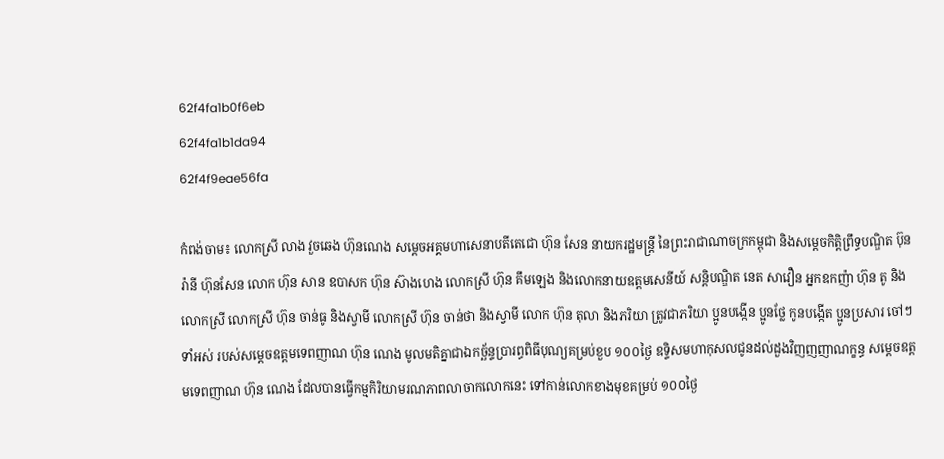62f4fa1b0f6eb
62f4fa1b1da94
62f4f9eae56fa

កំពង់ចាម៖ លោកស្រី លាង វួចឆេង ហ៊ុនណេង សម្តេចអគ្គមហាសេនាបតីតេជោ ហ៊ុន សែន នាយករដ្ឋមន្រ្តី នៃព្រះរាជាណាចក្រកម្ពុជា និងសម្តេចកិត្តិព្រឹទ្ធបណ្ឌិត ប៊ុន រ៉ានី ហ៊ុនសែន លោក ហ៊ុន សាន ឧបាសក ហ៊ុន ស៊ាងហេង លោកស្រី ហ៊ុន គឹមឡេង និងលោកនាយឧត្តមសេនីយ៍ សន្តិបណ្ឌិត នេត សាវឿន អ្នកឧកញ៉ា ហ៊ុន តូ និងលោកស្រី លោកស្រី ហ៊ុន ចាន់ធូ និងស្វាមី លោកស្រី ហ៊ុន ចាន់ថា និងស្វាមី លោក ហ៊ុន តុលា និងភរិយា ត្រូវជាភរិយា ប្អូនបង្កើន ប្អូនថ្លែ កូនបង្កើត ប្អូនប្រសារ ចៅៗទាំអស់ របស់សម្តេចឧត្តមទេពញាណ ហ៊ុន ណេង មូលមតិគ្នាជាឯកច្ឆ័ន្ទប្រារព្ធពិធីបុណ្យគម្រប់ខួប ១០០ថ្ងៃ ឧទ្ទិសមហាកុសលជូនដល់ដួងវិញញញាណក្ខន្ធ សម្តេចឧត្តមទេពញាណ ហ៊ុន ណេង ដែលបានធ្វើកម្មកិរិយាមរណភាពលាចាកលោកនេះ ទៅកាន់លោកខាងមុខគម្រប់ ១០០ថ្ងៃ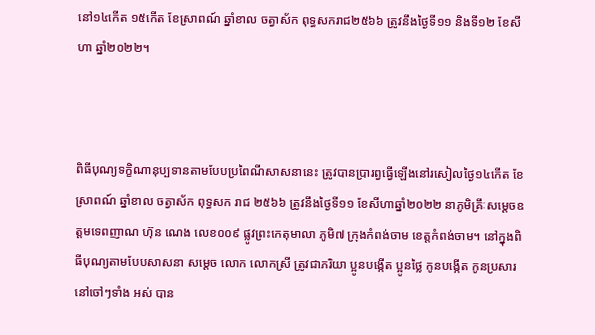នៅ១៤កើត ១៥កើត ខែស្រាពណ៍ ឆ្នាំខាល ចត្វាស័ក ពុទ្ធសករាជ២៥៦៦ ត្រូវនឹងថ្ងៃទី១១ និងទី១២ ខែសីហា ឆ្នាំ២០២២។



ពិធីបុណ្យទក្ខិណានុប្បទានតាមបែបប្រពៃណីសាសនានេះ ត្រូវបានប្រារព្វធ្វើឡើងនៅរសៀលថ្ងៃ១៤កើត ខែស្រាពណ៍ ឆ្នាំខាល ចត្វាស័ក ពុទ្ធសក រាជ ២៥៦៦ ត្រូវនឹងថ្ងៃទី១១ ខែសីហាឆ្នាំ២០២២ នាភូមិគ្រឹៈសម្តេចឧត្តមទេពញាណ ហ៊ុន ណេង លេខ០០៩ ផ្លូវព្រះកេតុមាលា ភូមិ៧ ក្រុងកំពង់ចាម ខេត្តកំពង់ចាម។ នៅក្នុងពិធីបុណ្យតាមបែបសាសនា សម្តេច លោក លោកស្រី ត្រូវជាភរិយា ប្អូនបង្កើត ប្អូនថ្លៃ កូនបង្កើត កូនប្រសារ នៅចៅៗទាំង អស់ បាន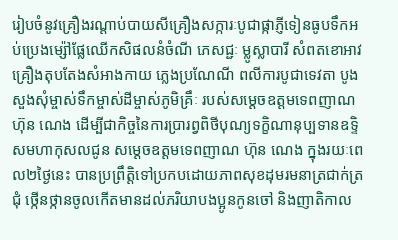រៀបចំនូវគ្រឿងរណ្តាប់បាយសីគ្រឿងសក្ការៈបូជាផ្កាភ្ញីទៀនធូបទឹកអប់ប្រេងម្ស៉ៅផ្លែឈើកសិផលនំចំណី ភេសជ្ជៈ ម្លូស្លាបារី សំពតខោអាវ គ្រឿងតុបតែងសំអាងកាយ ភ្លេងប្រណែណី ពលីការបូជាទេវតា បូងសួងសុំម្ចាស់ទឹកម្ចាស់ដីម្ចាស់ភូមិគ្រឹៈ របស់សម្តេចឧត្តមទេពញាណ ហ៊ុន ណេង ដើម្បីជាកិច្ចនៃការប្រារព្វពិថីបុណ្យទក្ខិណានុប្បទានឧទ្ទិសមហាកុសលជូន សម្តេចឧត្តមទេពញាណ ហ៊ុន ណេង ក្នុងរយៈពេល២ថ្ងៃនេះ បានប្រព្រឹត្តិទៅប្រកបដោយភាពសុខដុមរមនាត្រជាក់ត្រជុំ ថ្កើនថ្កានចូលកើតមានដល់ភរិយាបងប្អូនកូនចៅ និងញាតិកាល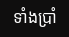ទាំងប្រាំ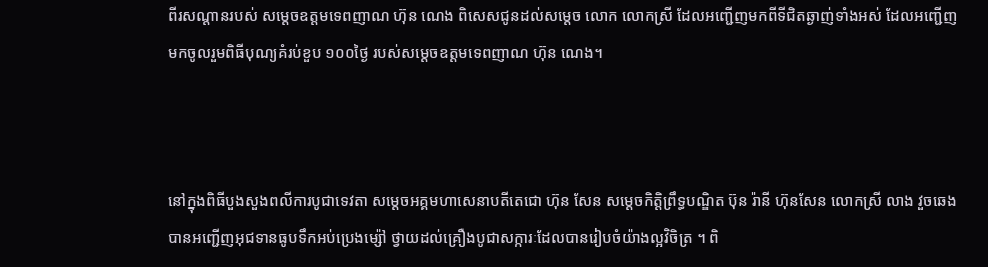ពីរសណ្តានរបស់ សម្តេចឧត្តមទេពញាណ ហ៊ុន ណេង ពិសេសជូនដល់សម្តេច លោក លោកស្រី ដែលអញ្ជើញមកពីទីជិតឆ្ងាញ់ទាំងអស់ ដែលអញ្ជើញមកចូលរួមពិធីបុណ្យគំរប់ខួប ១០០ថ្ងៃ របស់សម្តេចឧត្តមទេពញាណ ហ៊ុន ណេង។



នៅក្នុងពិធីបួងសួងពលីការបូជាទេវតា សម្តេចអគ្គមហាសេនាបតីតេជោ ហ៊ុន សែន សម្តេចកិត្តិព្រឹទ្ធបណ្ឌិត ប៊ុន រ៉ានី ហ៊ុនសែន លោកស្រី លាង វួចឆេង បានអញ្ជើញអុជទានធូបទឹកអប់ប្រេងម្ស៉ៅ ថ្វាយដល់គ្រឿងបូជាសក្ការៈដែលបានរៀបចំយ៉ាងល្អវិចិត្រ ។ ពិ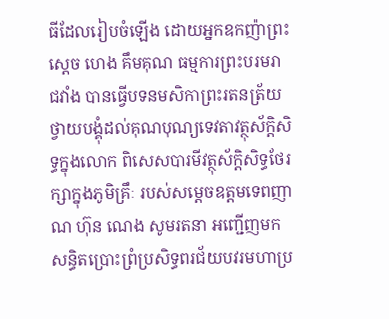ធីដែលរៀបចំឡើង ដោយអ្នកឧកញ៉ាព្រះស្តេច ហេង គឹមគុណ ធម្មការព្រះបរមរាជវាំង បានធ្វើបទនមសិកាព្រះរតនត្រ័យថ្វាយបង្គុំដល់គុណបុណ្យទេវតាវត្ថុស័ក្តិសិទ្ធក្នុងលោក ពិសេសបារមីវត្ថុស័ក្តិសិទ្ធថែរក្សាក្នុងភូមិគ្រឹៈ របស់សម្តេចឧត្តមទេពញាណ ហ៊ុន ណេង សូមរតនា អញ្ជើញមកសន្ធិតប្រោះព្រំប្រសិទ្ធពរជ័យបវរមហាប្រ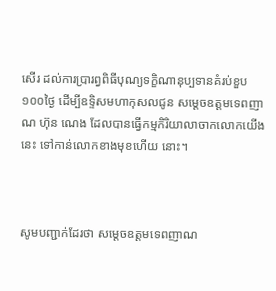សើរ ដល់ការប្រារព្វពិធីបុណ្យទក្ខិណានុប្បទានគំរប់ខួប ១០០ថ្ងៃ ដើម្បីឧទ្ទិសមហាកុសលជូន សម្តេចឧត្តមទេពញាណ ហ៊ុន ណេង ដែលបានធ្វើកម្មកិរិយាលាចាកលោកយើងនេះ ទៅកាន់លោកខាងមុខហើយ នោះ។



សូមបញ្ជាក់ដែរថា សម្តេចឧត្តមទេពញាណ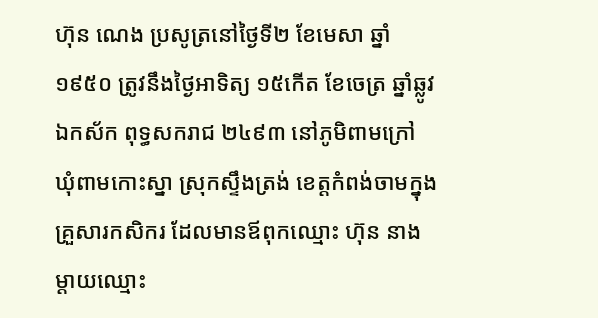ហ៊ុន ណេង ប្រសូត្រនៅថ្ងៃទី២ ខែមេសា ឆ្នាំ១៩៥០ ត្រូវនឹងថ្ងៃអាទិត្យ ១៥កើត ខែចេត្រ ឆ្នាំឆ្លូវ ឯកស័ក ពុទ្ធសករាជ ២៤៩៣ នៅភូមិពាមក្រៅ ឃុំពាមកោះស្នា ស្រុកស្ទឹងត្រង់ ខេត្តកំពង់ចាមក្នុងគ្រួសារកសិករ ដែលមានឪពុកឈ្មោះ ហ៊ុន នាង ម្តាយឈ្មោះ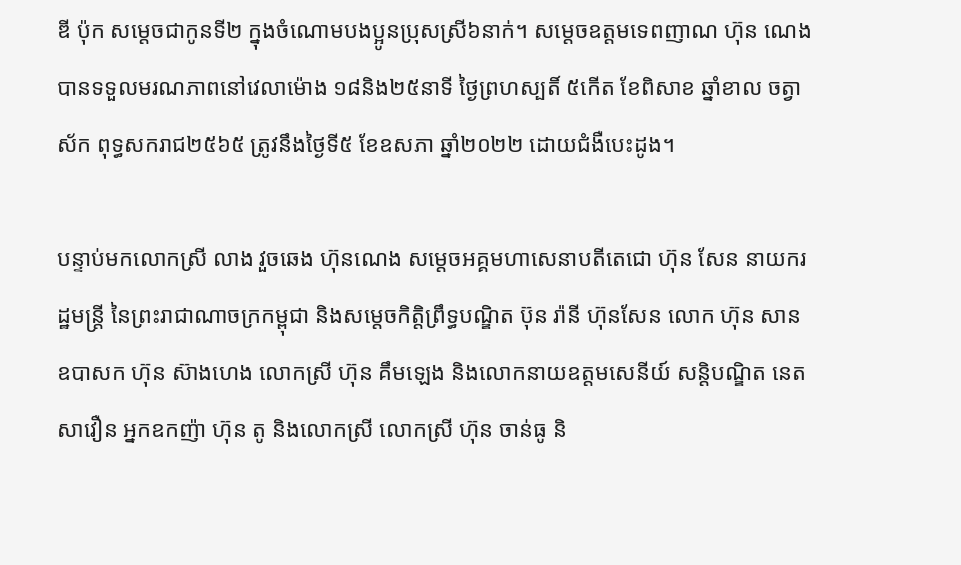ឌី ប៉ុក សម្តេចជាកូនទី២ ក្នុងចំណោមបងប្អូនប្រុសស្រី៦នាក់។ សម្តេចឧត្តមទេពញាណ ហ៊ុន ណេង បានទទួលមរណភាពនៅវេលាម៉ោង ១៨និង២៥នាទី ថ្ងៃព្រហស្បតិ៍ ៥កើត ខែពិសាខ ឆ្នាំខាល ចត្វាស័ក ពុទ្ធសករាជ២៥៦៥ ត្រូវនឹងថ្ងៃទី៥ ខែឧសភា ឆ្នាំ២០២២ ដោយជំងឺបេះដូង។

បន្ទាប់មកលោកស្រី លាង វួចឆេង ហ៊ុនណេង សម្តេចអគ្គមហាសេនាបតីតេជោ ហ៊ុន សែន នាយករដ្ឋមន្រ្តី នៃព្រះរាជាណាចក្រកម្ពុជា និងសម្តេចកិត្តិព្រឹទ្ធបណ្ឌិត ប៊ុន រ៉ានី ហ៊ុនសែន លោក ហ៊ុន សាន ឧបាសក ហ៊ុន ស៊ាងហេង លោកស្រី ហ៊ុន គឹមឡេង និងលោកនាយឧត្តមសេនីយ៍ សន្តិបណ្ឌិត នេត សាវឿន អ្នកឧកញ៉ា ហ៊ុន តូ និងលោកស្រី លោកស្រី ហ៊ុន ចាន់ធូ និ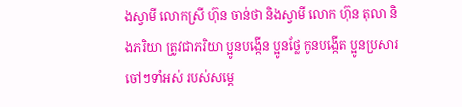ងស្វាមី លោកស្រី ហ៊ុន ចាន់ថា និងស្វាមី លោក ហ៊ុន តុលា និងភរិយា ត្រូវជាភរិយា ប្អូនបង្កើន ប្អូនថ្លែ កូនបង្កើត ប្អូនប្រសារ ចៅៗទាំអស់ របស់សម្តេ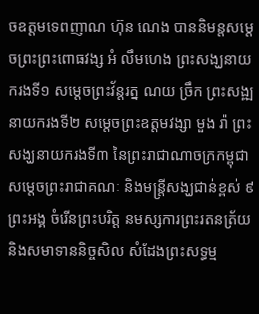ចឧត្តមទេពញាណ ហ៊ុន ណេង បាននិមន្តសម្តេចព្រះព្រះពោធវង្ស អំ លឹមហេង ព្រះសង្ឃនាយករងទី១ សម្តេចព្រះវ័ន្តរត្ន ណយ ច្រឹក ព្រះសង្ឍនាយករងទី២ សម្តេចព្រះឧត្តមវង្សា មួង រ៉ា ព្រះសង្ឃនាយករងទី៣ នៃព្រះរាជាណាចក្រកម្ពុជា សម្តេចព្រះរាជាគណៈ និងមន្រ្តីសង្ឃជាន់ខ្ពស់ ៩ព្រះអង្គ ចំរើនព្រះបរិត្ត នមស្សការព្រះរតនត្រ័យ និងសមាទាននិច្ចសិល សំដែងព្រះសទ្ធម្ម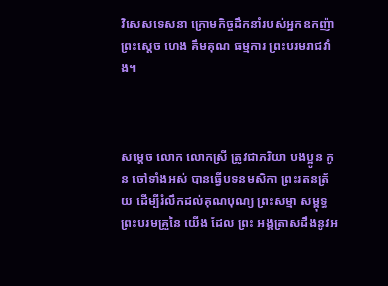វិសេសទេសនា ក្រោមកិច្ចដឹកនាំរបស់អ្នកឧកញ៉ាព្រះស្តេច ហេង គឹមគុណ ធម្មការ ព្រះបរមរាជវាំង។



សម្តេច លោក លោកស្រី ត្រូវជាភរិយា បងប្អូន កូន ចៅទាំងអស់ បានធ្វើបទនមសិកា ព្រះរតនត្រ័យ ដើម្បីរំលឹកដល់គុណបុណ្យ ព្រះសម្មា សម្ពុទ្ធព្រះបរមគ្រួនៃ យើង ដែល ព្រះ អង្គត្រាសដឹងនូវអ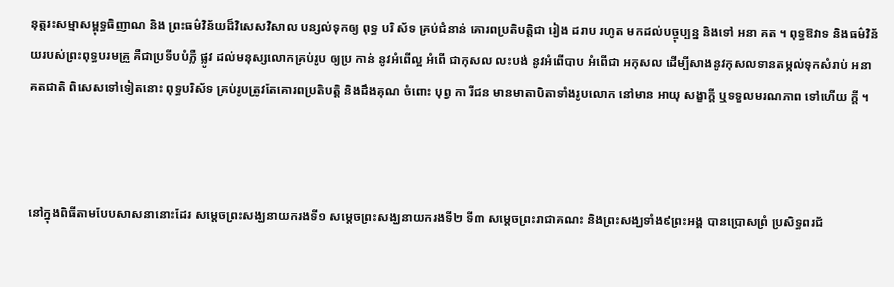នុត្តរះសម្មាសម្ពុទ្ធធិញាណ និង ព្រះធម៌វិន័យដ៏វិសេសវិសាល បន្សល់ទុកឲ្យ ពុទ្ធ បរិ ស័ទ គ្រប់ជំនាន់ គោរពប្រតិបត្តិជា រៀង ដរាប រហូត មកដល់បច្ចុប្បន្ន និងទៅ អនា គត ។ ពុទ្ធឱវាទ និងធម៌វិន័យរបស់ព្រះពុទ្ធបរមគ្រួ គឺជាប្រទីបបំភ្លឺ ផ្លូវ ដល់មនុស្សលោកគ្រប់រូប ឲ្យប្រ កាន់ នូវអំពើល្អ អំពើ ជាកុសល លះបង់ នូវអំពើបាប អំពើជា អកុសល ដើម្បីសាងនូវកុសលទានតម្កល់ទុកសំរាប់ អនាគតជាតិ ពិសេសទៅទៀតនោះ ពុទ្ធបរិស័ទ គ្រប់រូបត្រូវតែគោរពប្រតិបត្តិ និងដឹងគុណ ចំពោះ បុព្វ កា រីជន មានមាតាបិតាទាំងរូបលោក នៅមាន អាយុ សង្ខាក្តី ឬទទួលមរណភាព ទៅហើយ ក្តី ។



នៅក្នុងពិធីតាមបែបសាសនានោះដែរ សម្តេចព្រះសង្ឃនាយករងទី១ សម្តេចព្រះសង្ឃនាយករងទី២ ទី៣ សម្តេចព្រះរាជាគណះ និងព្រះសង្ឃទាំង៩ព្រះអង្គ បានប្រោសព្រំ ប្រសិទ្ធពរជ័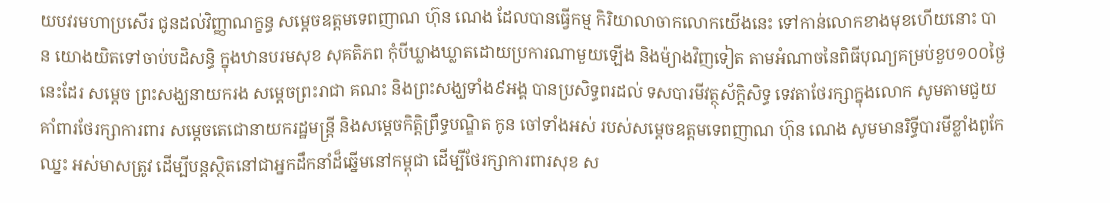យបវរមហាប្រសើរ ជូនដល់វិញ្ញាណក្ខន្ធ សម្តេចឧត្តមទេពញាណ ហ៊ុន ណេង ដែលបានធ្វើកម្ម កិរិយាលាចាកលោកយើងនេះ ទៅកាន់លោកខាងមុខហើយនោះ បាន យោងយិតទៅចាប់បដិសន្ធិ ក្នុងឋានបរមសុខ សុគតិភព កុំបីឃ្លាងឃ្លាតដោយប្រការណាមួយឡើង និងម៉្យាងវិញទៀត តាមអំណាចនៃពិធីបុណ្យគម្រប់ខួប១០០ថ្ងៃនេះដែរ សម្តេច ព្រះសង្ឃនាយករង សម្តេចព្រះរាជា គណះ និងព្រះសង្ឃទាំង៩អង្គ បានប្រសិទ្ធពរដល់ ទសបារមីវត្ថុស័ក្តិសិទ្ធ ទេវតាថែរក្សាក្នុងលោក សូមតាមជួយគាំពារថែរក្សាការពារ សម្តេចតេជោនាយករដ្ឋមន្រ្តី និងសម្តេចកិត្តិព្រឹទ្ធបណ្ឌិត កូន ចៅទាំងអស់ របស់សម្តេចឧត្តមទេពញាណ ហ៊ុន ណេង សូមមានរិទ្ធីបារមីខ្លាំងពូកែ ឈ្នះ អស់មាសត្រូវ ដើម្បីបន្តស្ថិតនៅជាអ្នកដឹកនាំដ៏ឆ្នើមនៅកម្ពុជា ដើម្បីថែរក្សាការពារសុខ ស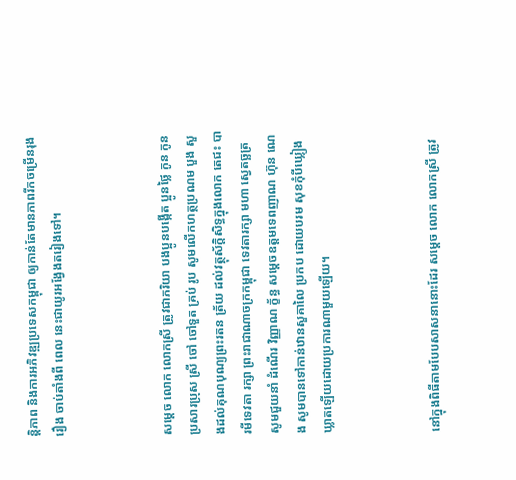ន្តិភាព និងការអភិវឌ្ឍប្រទេសកម្ពុជា ឲ្យកាន់តែមានភាពរីកចម្រើនរុងរឿង ចាប់តាំងពី ពេល នេះជាយូរអង្វែងតរៀងទៅ។



សម្តេច លោក លោកស្រី ត្រូវជាភរិយា បងប្អូនបង្កើត ប្អូនថ្លៃ កូន កូនប្រសារប្រុស ស្រី ចៅ ចៅទួត គ្រប់ រូប សូមលើកហត្ថប្រណម បួង សួងដល់គុណបុណ្យព្រះរតន ត្រ័យ ដល់វត្ថុស័ក្តិសិទ្ធក្នុងលោក តេជះ បារមីទេវតា រក្សា ព្រះរាជាណាចក្រកម្ពុជា ទេវតារក្សា មហា ស្វេតច្ឆត្រ សូមជួយនាំ ដំណើរ វិញ្ញាណ ក័្ខន្ធ សម្តេចឧត្តមទេពញាណ ហ៊ុន ណេង សូមបានទៅកាន់ឋានសួគាលៃ ប្រកប ដោយបរម សុខកុំបីឃ្លៀងឃ្លាតឡើយដោយប្រការណាមួយឡើយ។



នៅក្នុងពិធីតាមបែបសាសនានោះដែរ សម្តេច លោក លោកស្រី ត្រូវ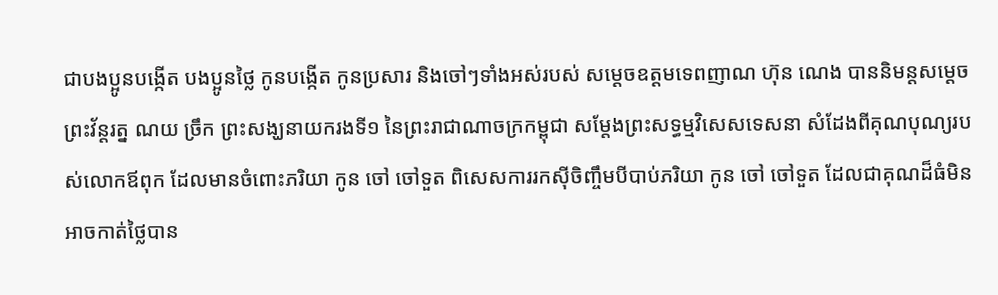ជាបងប្អូនបង្កើត បងប្អូនថ្លៃ កូនបង្កើត កូនប្រសារ និងចៅៗទាំងអស់របស់ សម្តេចឧត្តមទេពញាណ ហ៊ុន ណេង បាននិមន្តសម្តេចព្រះវ័ន្តរត្ន ណយ ច្រឹក ព្រះសង្ឃនាយករងទី១ នៃព្រះរាជាណាចក្រកម្ពុជា សម្តែងព្រះសទ្ធម្មវិសេសទេសនា សំដែងពីគុណបុណ្យរបស់លោកឪពុក ដែលមានចំពោះភរិយា កូន ចៅ ចៅទួត ពិសេសការរកស៊ីចិញ្ចឹមបីបាប់ភរិយា កូន ចៅ ចៅទួត ដែលជាគុណដ៏ធំមិនអាចកាត់ថ្លៃបាន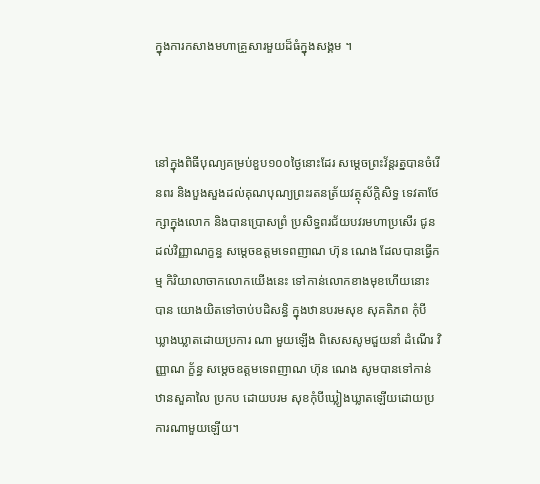ក្នុងការកសាងមហាគ្រួសារមួយដ៏ធំក្នុងសង្គម ។



នៅក្នុងពិធីបុណ្យគម្រប់ខួប១០០ថ្ងៃនោះដែរ សម្តេចព្រះវ័ន្តរត្នបានចំរើនពរ និងបួងសួងដល់គុណបុណ្យព្រះរតនត្រ័យវត្ថុស័ក្តិសិទ្ធ ទេវតាថែក្សាក្នុងលោក និងបានប្រោសព្រំ ប្រសិទ្ធពរជ័យបវរមហាប្រសើរ ជូនដល់វិញ្ញាណក្ខន្ធ សម្តេចឧត្តមទេពញាណ ហ៊ុន ណេង ដែលបានធ្វើកម្ម កិរិយាលាចាកលោកយើងនេះ ទៅកាន់លោកខាងមុខហើយនោះ បាន យោងយិតទៅចាប់បដិសន្ធិ ក្នុងឋានបរមសុខ សុគតិភព កុំបីឃ្លាងឃ្លាតដោយប្រការ ណា មួយឡើង ពិសេសសូមជួយនាំ ដំណើរ វិញ្ញាណ ក័្ខន្ធ សម្តេចឧត្តមទេពញាណ ហ៊ុន ណេង សូមបានទៅកាន់ឋានសួគាលៃ ប្រកប ដោយបរម សុខកុំបីឃ្លៀងឃ្លាតឡើយដោយប្រការណាមួយឡើយ។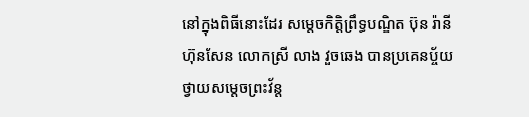នៅក្នុងពិធីនោះដែរ សម្តេចកិត្តិព្រឹទ្ធបណ្ឌិត ប៊ុន រ៉ានី ហ៊ុនសែន លោកស្រី លាង វួចឆេង បានប្រគេនប្ច័យថ្វាយសម្តេចព្រះវ័ន្ត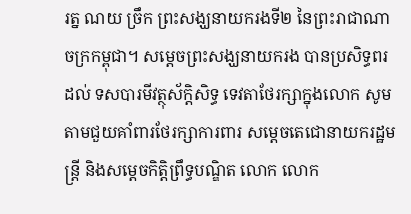រត្ន ណយ ច្រឹក ព្រះសង្ឃនាយករងទី២ នៃព្រះរាជាណាចក្រកម្ពុជា។ សម្តេចព្រះសង្ឃនាយករង បានប្រសិទ្ធពរដល់ ទសបារមីវត្ថុស័ក្តិសិទ្ធ ទេវតាថែរក្សាក្នុងលោក សូមតាមជួយគាំពារថែរក្សាការពារ សម្តេចតេជោនាយករដ្ឋមន្រ្តី និងសម្តេចកិត្តិព្រឹទ្ធបណ្ឌិត លោក លោក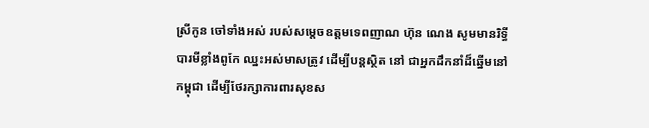ស្រីកូន ចៅទាំងអស់ របស់សម្តេចឧត្តមទេពញាណ ហ៊ុន ណេង សូមមានរិទ្ធីបារមីខ្លាំងពូកែ ឈ្នះអស់មាសត្រូវ ដើម្បីបន្តស្ថិត នៅ ជាអ្នកដឹកនាំដ៏ឆ្នើមនៅកម្ពុជា ដើម្បីថែរក្សាការពារសុខស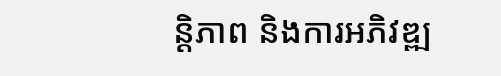ន្តិភាព និងការអភិវឌ្ឍ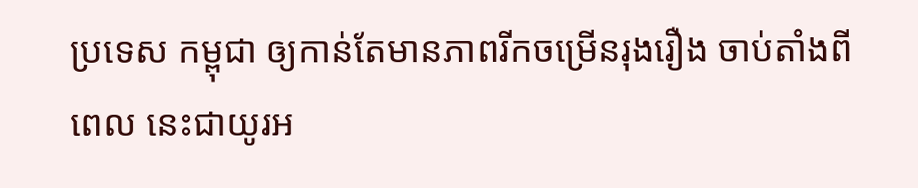ប្រទេស កម្ពុជា ឲ្យកាន់តែមានភាពរីកចម្រើនរុងរឿង ចាប់តាំងពីពេល នេះជាយូរអ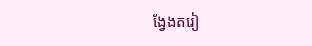ង្វែងតរៀ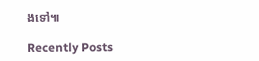ងទៅ៕

Recently Posts